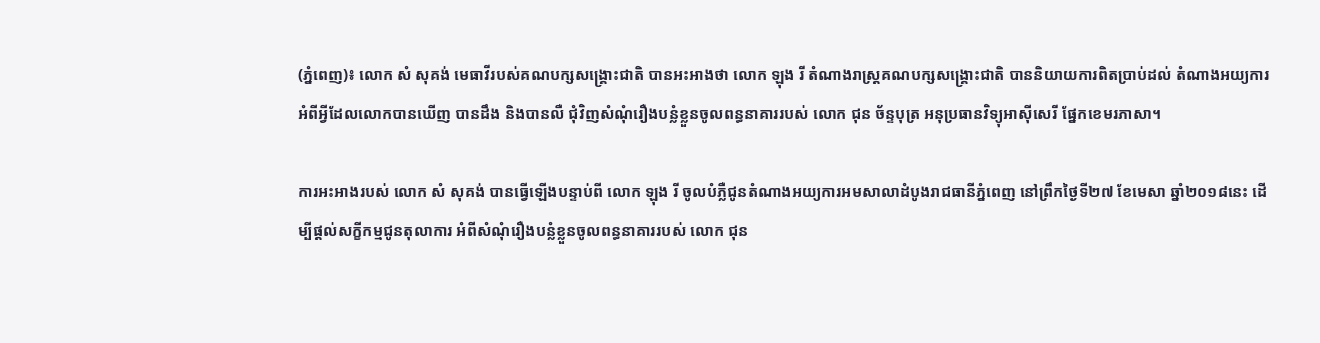(ភ្នំពេញ)៖ លោក សំ សុគង់ មេធាវីរបស់គណបក្សសង្រ្គោះជាតិ បានអះអាងថា លោក ឡុង រី តំណាងរាស្រ្តគណបក្សសង្រ្គោះជាតិ បាននិយាយការពិតប្រាប់ដល់ តំណាងអយ្យការ អំពីអ្វីដែលលោកបានឃើញ បានដឹង និងបានលឺ ជុំវិញសំណុំរឿងបន្លំខ្លួនចូលពន្ធនាគាររបស់ លោក ជុន ច័ន្ទបុត្រ អនុប្រធានវិទ្យុអាស៊ីសេរី ផ្នែកខេមរភាសា។

ការអះអាងរបស់ លោក សំ សុគង់ បានធ្វើឡើងបន្ទាប់ពី លោក ឡុង រី ចូលបំភ្លឺជូនតំណាងអយ្យការអមសាលាដំបូងរាជធានីភ្នំពេញ នៅព្រឹកថ្ងៃទី២៧ ខែមេសា ឆ្នាំ២០១៨នេះ ដើម្បីផ្តល់សក្ខីកម្មជូនតុលាការ អំពីសំណុំរឿងបន្លំខ្លួនចូលពន្ធនាគាររបស់ លោក ជុន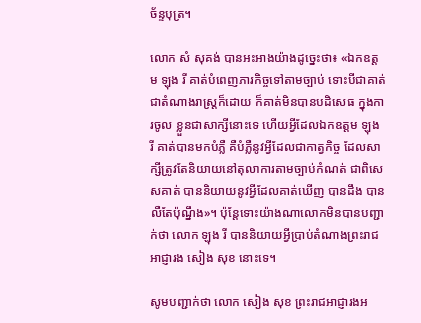ច័ន្ទបុត្រ។

លោក សំ សុគង់ បានអះអាងយ៉ាងដូច្នេះថា៖ «ឯកឧត្តម ឡុង រី គាត់បំពេញភារកិច្ចទៅតាមច្បាប់ ទោះបីជាគាត់ជាតំណាងរាស្រ្តក៏ដោយ ក៏គាត់មិនបានបដិសេធ ក្នុងការចូល ខ្លួនជាសាក្សីនោះទេ ហើយអ្វីដែលឯកឧត្តម ឡុង រី គាត់បានមកបំភ្លឺ គឺបំភ្លឺនូវអ្វីដែលជាកាត្វកិច្ច ដែលសាក្សីត្រូវតែនិយាយនៅតុលាការតាមច្បាប់កំណត់ ជាពិសេសគាត់ បាននិយាយនូវអ្វីដែលគាត់ឃើញ បានដឹង បានលឺតែប៉ុណ្នឹង»។ ប៉ុន្តែទោះយ៉ាងណាលោកមិនបានបញ្ជាក់ថា លោក ឡុង រី បាននិយាយអ្វីប្រាប់តំណាងព្រះរាជ អាជ្ញារង សៀង សុខ នោះទេ។

សូមបញ្ជាក់ថា លោក សៀង សុខ ព្រះរាជអាជ្ញារងអ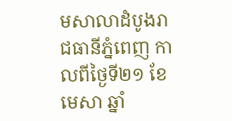មសាលាដំបូងរាជធានីភ្នំពេញ កាលពីថ្ងៃទី២១ ខែមេសា ឆ្នាំ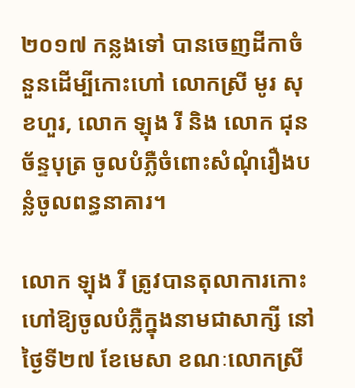២០១៧ កន្លងទៅ បានចេញដីកាចំនួនដើម្បីកោះហៅ លោកស្រី មូរ សុខហួរ, លោក ឡុង រី និង លោក ជុន ច័ន្ទបុត្រ ចូលបំភ្លឺចំពោះសំណុំរឿងបន្លំចូលពន្ធនាគារ។

លោក ឡុង រី ត្រូវបានតុលាការកោះហៅឱ្យចូលបំភ្លឺក្នុងនាមជាសាក្សី នៅថ្ងៃទី២៧ ខែមេសា ខណៈលោកស្រី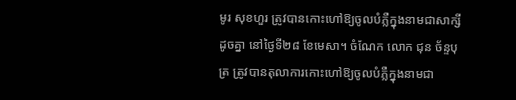មូរ សុខហួរ ត្រូវបានកោះហៅឱ្យចូលបំភ្លឺក្នុងនាមជាសាក្សីដូចគ្នា នៅថ្ងៃទី២៨ ខែមេសា។ ចំណែក លោក ជុន ច័ន្ទបុត្រ ត្រូវបានតុលាការកោះហៅឱ្យចូលបំភ្លឺក្នុងនាមជា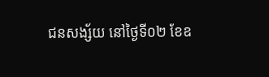ជនសង្ស័យ នៅថ្ងៃទី០២ ខែឧ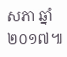សភា ឆ្នាំ២០១៧៕